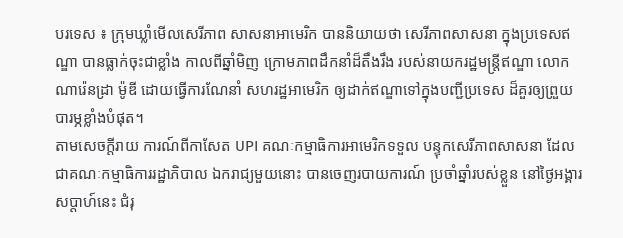បរទេស ៖ ក្រុមឃ្លាំមើលសេរីភាព សាសនាអាមេរិក បាននិយាយថា សេរីភាពសាសនា ក្នុងប្រទេសឥណ្ឌា បានធ្លាក់ចុះជាខ្លាំង កាលពីឆ្នាំមិញ ក្រោមភាពដឹកនាំដ៏តឹងរឹង របស់នាយករដ្ឋមន្ត្រីឥណ្ឌា លោក ណារ៉េនដ្រា ម៉ូឌី ដោយធ្វើការណែនាំ សហរដ្ឋអាមេរិក ឲ្យដាក់ឥណ្ឌាទៅក្នុងបញ្ជីប្រទេស ដ៏គួរឲ្យព្រួយបារម្ភខ្លាំងបំផុត។
តាមសេចក្តីរាយ ការណ៍ពីកាសែត UPI គណៈកម្មាធិការអាមេរិកទទួល បន្ទុកសេរីភាពសាសនា ដែលជាគណៈកម្មាធិការរដ្ឋាភិបាល ឯករាជ្យមួយនោះ បានចេញរបាយការណ៍ ប្រចាំឆ្នាំរបស់ខ្លួន នៅថ្ងៃអង្គារសប្ដាហ៍នេះ ជំរុ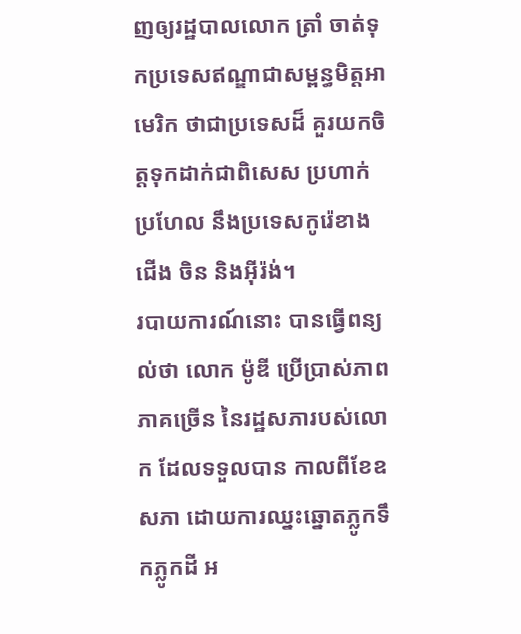ញឲ្យរដ្ឋបាលលោក ត្រាំ ចាត់ទុកប្រទេសឥណ្ឌាជាសម្ពន្ធមិត្តអាមេរិក ថាជាប្រទេសដ៏ គួរយកចិត្តទុកដាក់ជាពិសេស ប្រហាក់ប្រហែល នឹងប្រទេសកូរ៉េខាងជើង ចិន និងអ៊ីរ៉ង់។
របាយការណ៍នោះ បានធ្វើពន្យល់ថា លោក ម៉ូឌី ប្រើប្រាស់ភាពភាគច្រើន នៃរដ្ឋសភារបស់លោក ដែលទទួលបាន កាលពីខែឧសភា ដោយការឈ្នះឆ្នោតភ្លូកទឹកភ្លូកដី អ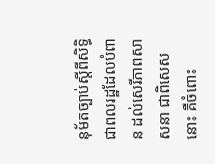នុម័តច្បាប់ស្តីពីសិទ្ធិ ជាពលរដ្ឋដែលបំពាន ដល់សេរីភាពសាសនា ជាពិសេសនោះ គឺចំពោះ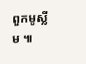ពួកមូស្លីម ៕